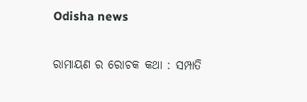Odisha news

ରାମାୟଣ ର ରୋଚକ କଥା : ସମ୍ପାତି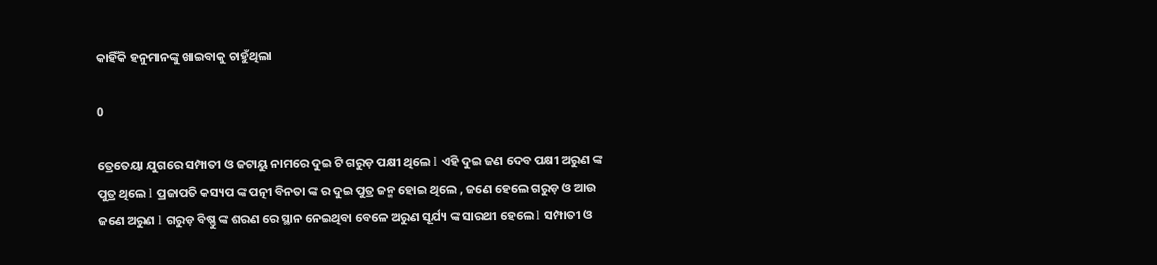କାହିଁକି ହନୁମାନଙ୍କୁ ଖାଇବାକୁ ଚାହୁଁଥିଲା

0

ତ୍ରେତେୟା ଯୁଗରେ ସମ୍ପାତୀ ଓ ଜଟାୟୁ ନାମରେ ଦୁଇ ଟି ଗରୁଡ଼ ପକ୍ଷୀ ଥିଲେ l ଏହି ଦୁଇ ଜଣ ଦେବ ପକ୍ଷୀ ଅରୁଣ ଙ୍କ ପୁତ୍ର ଥିଲେ l ପ୍ରଜାପତି କସ୍ୟପ ଙ୍କ ପତ୍ନୀ ବିନତା ଙ୍କ ର ଦୁଇ ପୁତ୍ର ଜନ୍ମ ହୋଇ ଥିଲେ , ଜଣେ ହେଲେ ଗରୁଡ଼ ଓ ଆଉ ଜଣେ ଅରୁଣ l ଗରୁଡ଼ ବିଷ୍ଣୁ ଙ୍କ ଶରଣ ରେ ସ୍ଥାନ ନେଇଥିବା ବେଳେ ଅରୁଣ ସୂର୍ଯ୍ୟ ଙ୍କ ସାରଥୀ ହେଲେ l ସମ୍ପାତୀ ଓ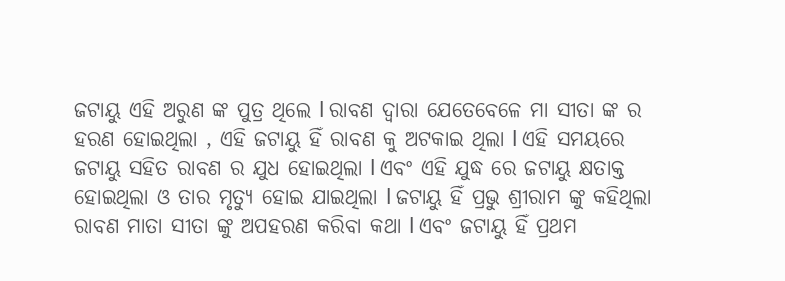ଜଟାୟୁ ଏହି ଅରୁଣ ଙ୍କ ପୁତ୍ର ଥିଲେ l ରାବଣ ଦ୍ୱାରା ଯେତେବେଳେ ମା ସୀତା ଙ୍କ ର ହରଣ ହୋଇଥିଲା , ଏହି ଜଟାୟୁ ହିଁ ରାବଣ କୁ ଅଟକାଇ ଥିଲା l ଏହି ସମୟରେ ଜଟାୟୁ ସହିତ ରାବଣ ର ଯୁଧ ହୋଇଥିଲା l ଏବଂ ଏହି ଯୁଦ୍ଧ ରେ ଜଟାୟୁ କ୍ଷତାକ୍ତ ହୋଇଥିଲା ଓ ତାର ମୃତ୍ୟୁ ହୋଇ ଯାଇଥିଲା l ଜଟାୟୁ ହିଁ ପ୍ରଭୁ ଶ୍ରୀରାମ ଙ୍କୁ କହିଥିଲା ରାବଣ ମାତା ସୀତା ଙ୍କୁ ଅପହରଣ କରିବା କଥା l ଏବଂ ଜଟାୟୁ ହିଁ ପ୍ରଥମ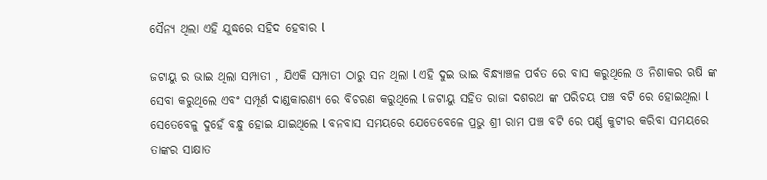ସୈନ୍ୟ ଥିଲା ଏହି ଯୁଦ୍ଧରେ ସହିଦ ହେବାର l

ଜଟାୟୁ ର ଭାଇ ଥିଲା ସମ୍ପାତୀ , ଯିଏକି ସମ୍ପାତୀ ଠାରୁ ସନ ଥିଲା l ଏହି ଦୁଇ ଭାଇ ବିନ୍ଧ୍ୟାଞ୍ଚଳ ପର୍ବତ ରେ ବାସ କରୁଥିଲେ ଓ ନିଶାକର ଋଷି ଙ୍କ ସେବା କରୁଥିଲେ ଏବଂ ସମ୍ପୂର୍ଣ ଦାଣ୍ଡକାରଣ୍ୟ ରେ ବିଚରଣ କରୁଥିଲେ l ଜଟାୟୁ ସହିତ ରାଜା ଦଶରଥ ଙ୍କ ପରିଚୟ ପଞ୍ଚ ବଟି ରେ ହୋଇଥିଲା l ସେତେବେଳୁ ଦୁହେଁ ବନ୍ଧୁ ହୋଇ ଯାଇଥିଲେ l ବନବାସ ସମୟରେ ଯେତେବେଳେ ପ୍ରଭୁ ଶ୍ରୀ ରାମ ପଞ୍ଚ ବଟି ରେ ପର୍ଣ୍ଣ କୁଟୀର କରିବା ସମୟରେ ତାଙ୍କର ସାକ୍ଷାତ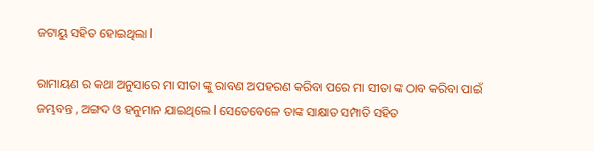ଜଟାୟୁ ସହିତ ହୋଇଥିଲା l

ରାମାୟଣ ର କଥା ଅନୁସାରେ ମା ସୀତା ଙ୍କୁ ରାବଣ ଅପହରଣ କରିବା ପରେ ମା ସୀତା ଙ୍କ ଠାବ କରିବା ପାଇଁ ଜମ୍ଭବନ୍ତ , ଅଙ୍ଗଦ ଓ ହନୁମାନ ଯାଇଥିଲେ l ସେତେବେଳେ ତାଙ୍କ ସାକ୍ଷାତ ସମ୍ପାତି ସହିତ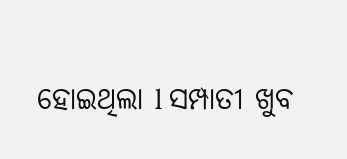ହୋଇଥିଲା l ସମ୍ପାତୀ ଖୁବ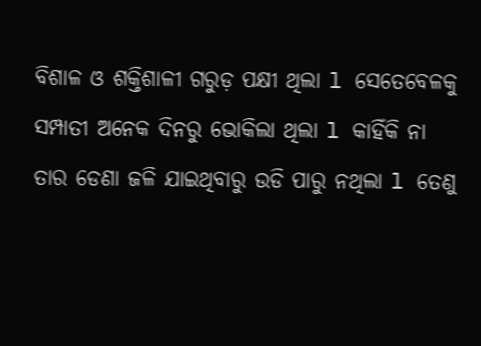ବିଶାଳ ଓ ଶକ୍ତିଶାଳୀ ଗରୁଡ଼ ପକ୍ଷୀ ଥିଲା l ସେତେବେଳକୁ ସମ୍ପାତୀ ଅନେକ ଦିନରୁ ଭୋକିଲା ଥିଲା l କାହିଁକି ନା ତାର ଡେଣା ଜଳି ଯାଇଥିବାରୁ ଉଡି ପାରୁ ନଥିଲା l ତେଣୁ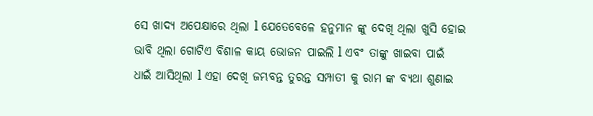ସେ ଖାଦ୍ୟ ଅପେକ୍ଷାରେ ଥିଲା l ଯେତେବେଳେ ହନୁମାନ ଙ୍କୁ ଦେଖି ଥିଲା ଖୁସି ହୋଇ ଭାବି ଥିଲା ଗୋଟିଏ ବିଶାଳ କାୟ ଭୋଜନ ପାଇଲି l ଏବଂ ତାଙ୍କୁ ଖାଇବା ପାଇଁ ଧାଇଁ ଆସିଥିଲା l ଏହା ଦେଖି ଜମ୍ଭବନ୍ତ ତୁରନ୍ତ ସମ୍ପାତୀ କୁ ରାମ ଙ୍କ ବ୍ୟଥା ଶୁଣାଇ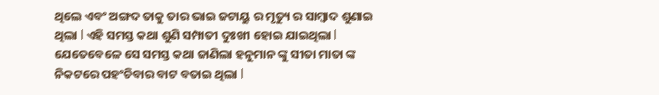ଥିଲେ ଏବଂ ଅଙ୍ଗଦ ତାକୁ ତାର ଭାଇ ଜଟାୟୁ ର ମୃତ୍ୟୁ ର ସାମ୍ବାଦ ଶୁଣାଇ ଥିଲା l ଏହି ସମସ୍ତ କଥା ଶୁଣି ସମ୍ପାତୀ ଦୁଃଖୀ ହୋଇ ଯାଇଥିଲା l ଯେତେବେଳେ ସେ ସମସ୍ତ କଥା ଜାଣିଲା ହନୁମାନ ଙ୍କୁ ସୀତା ମାତା ଙ୍କ ନିକଟରେ ପହଂଚିବାର ବାଟ ବତାଇ ଥିଲା l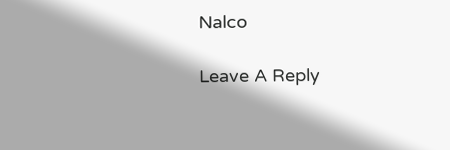Nalco

Leave A Reply